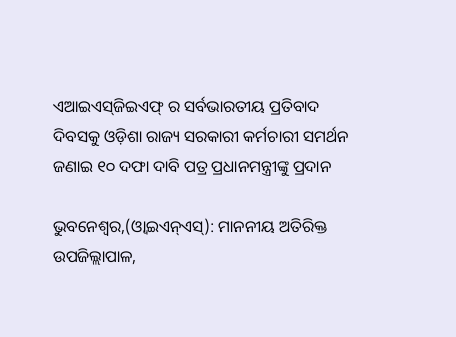ଏଆଇଏସ୍‌ଜିଇଏଫ୍ ର ସର୍ବଭାରତୀୟ ପ୍ରତିବାଦ ଦିବସକୁ ଓଡ଼ିଶା ରାଜ୍ୟ ସରକାରୀ କର୍ମଚାରୀ ସମର୍ଥନ ଜଣାଇ ୧୦ ଦଫା ଦାବି ପତ୍ର ପ୍ରଧାନମନ୍ତ୍ରୀଙ୍କୁ ପ୍ରଦାନ

ଭୁବନେଶ୍ୱର,(ଓ୍ବାଇଏନ୍ଏସ୍): ମାନନୀୟ ଅତିରିକ୍ତ ଉପଜିଲ୍ଲାପାଳ,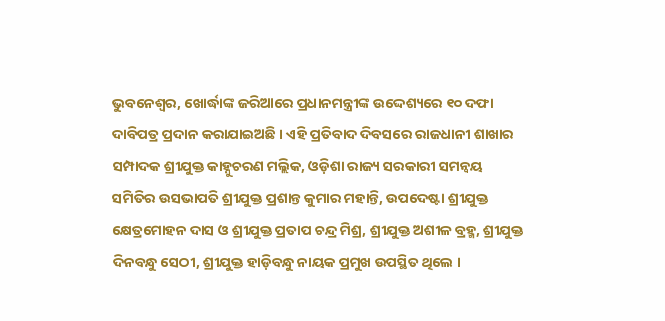ଭୁବନେଶ୍ୱର, ଖୋର୍ଦ୍ଧାଙ୍କ ଜରିଆରେ ପ୍ରଧାନମନ୍ତ୍ରୀଙ୍କ ଉଦ୍ଦେଶ୍ୟରେ ୧୦ ଦଫା ଦାବିପତ୍ର ପ୍ରଦାନ କରାଯାଇଅଛି । ଏହି ପ୍ରତିବାଦ ଦିବସରେ ରାଜଧାନୀ ଶାଖାର ସମ୍ପାଦକ ଶ୍ରୀଯୁକ୍ତ କାହ୍ନୁଚରଣ ମଲ୍ଲିକ, ଓଡ଼ିଶା ରାଜ୍ୟ ସରକାରୀ ସମନ୍ୱୟ ସମିତିର ଉସଭାପତି ଶ୍ରୀଯୁକ୍ତ ପ୍ରଶାନ୍ତ କୁମାର ମହାନ୍ତି, ଉପଦେଷ୍ଟା ଶ୍ରୀଯୁକ୍ତ କ୍ଷେତ୍ରମୋହନ ଦାସ ଓ ଶ୍ରୀଯୁକ୍ତ ପ୍ରତାପ ଚନ୍ଦ୍ର ମିଶ୍ର, ଶ୍ରୀଯୁକ୍ତ ଅଶୀଳ ବ୍ରହ୍ମ, ଶ୍ରୀଯୁକ୍ତ ଦିନବନ୍ଧୁ ସେଠୀ, ଶ୍ରୀଯୁକ୍ତ ହାଡ଼ିବନ୍ଧୁ ନାୟକ ପ୍ରମୁଖ ଉପସ୍ଥିତ ଥିଲେ ।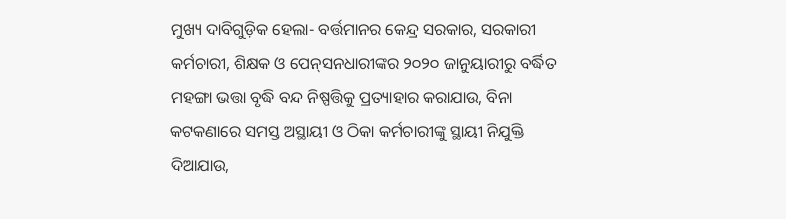ମୁଖ୍ୟ ଦାବିଗୁଡ଼ିକ ହେଲା- ବର୍ତ୍ତମାନର କେନ୍ଦ୍ର ସରକାର, ସରକାରୀ କର୍ମଚାରୀ, ଶିକ୍ଷକ ଓ ପେନ୍‌ସନଧାରୀଙ୍କର ୨୦୨୦ ଜାନୁୟାରୀରୁ ବର୍ଦ୍ଧିତ ମହଙ୍ଗା ଭତ୍ତା ବୃଦ୍ଧି ବନ୍ଦ ନିଷ୍ପତ୍ତିକୁ ପ୍ରତ୍ୟାହାର କରାଯାଉ, ବିନା କଟକଣାରେ ସମସ୍ତ ଅସ୍ଥାୟୀ ଓ ଠିକା କର୍ମଚାରୀଙ୍କୁ ସ୍ଥାୟୀ ନିଯୁକ୍ତି ଦିଆଯାଉ,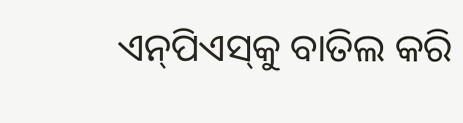ଏନ୍‌ପିଏସ୍‌କୁ ବାତିଲ କରି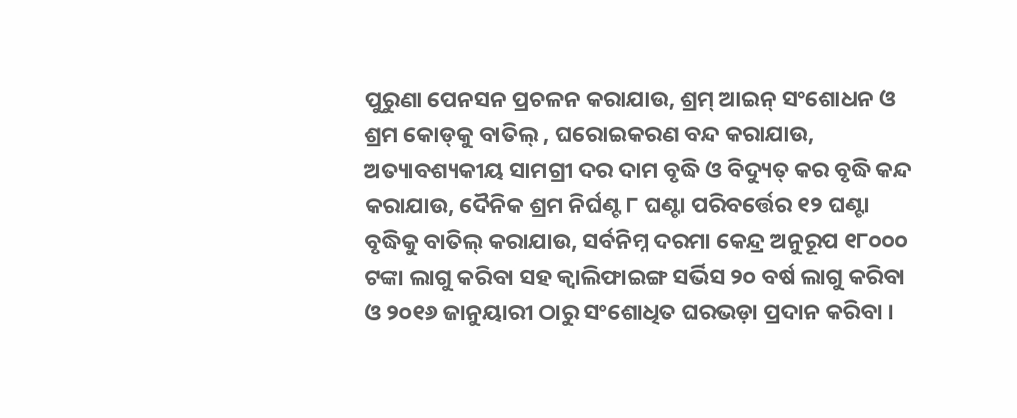ପୁରୁଣା ପେନସନ ପ୍ରଚଳନ କରାଯାଉ, ଶ୍ରମ୍ ଆଇନ୍ ସଂଶୋଧନ ଓ ଶ୍ରମ କୋଡ୍‌କୁ ବାତିଲ୍ , ଘରୋଇକରଣ ବନ୍ଦ କରାଯାଉ, ଅତ୍ୟାବଶ୍ୟକୀୟ ସାମଗ୍ରୀ ଦର ଦାମ ବୃଦ୍ଧି ଓ ବିଦ୍ୟୁତ୍ କର ବୃଦ୍ଧି କନ୍ଦ କରାଯାଉ, ଦୈନିକ ଶ୍ରମ ନିର୍ଘଣ୍ଟ ୮ ଘଣ୍ଟା ପରିବର୍ତ୍ତେର ୧୨ ଘଣ୍ଟା ବୃଦ୍ଧିକୁ ବାତିଲ୍ କରାଯାଉ, ସର୍ବନିମ୍ନ ଦରମା କେନ୍ଦ୍ର ଅନୁରୂପ ୧୮୦୦୦ ଟଙ୍କା ଲାଗୁ କରିବା ସହ କ୍ୱାଲିଫାଇଙ୍ଗ ସର୍ଭିସ ୨୦ ବର୍ଷ ଲାଗୁ କରିବା ଓ ୨୦୧୬ ଜାନୁୟାରୀ ଠାରୁ ସଂଶୋଧିତ ଘରଭଡ଼ା ପ୍ରଦାନ କରିବା ।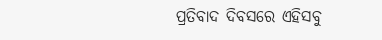ପ୍ରତିବାଦ ଦିବସରେ ଏହିସବୁ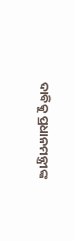ଦାବିକୁ ପ୍ରଧାନମନ୍ତ୍ରୀଙ୍କ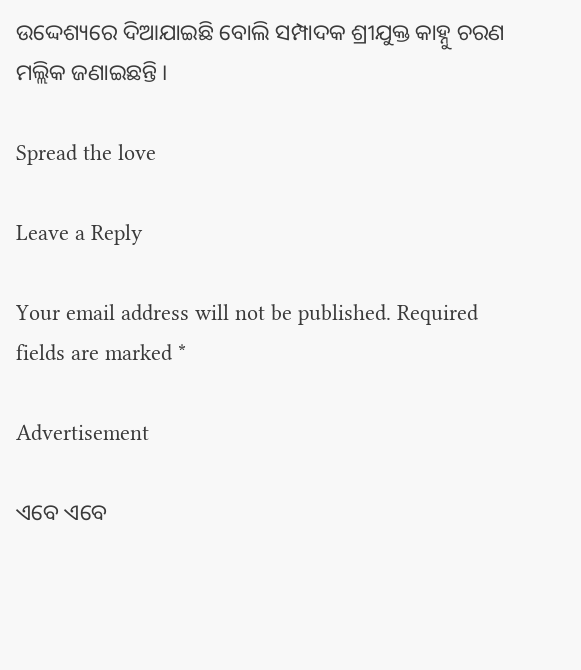ଉଦ୍ଦେଶ୍ୟରେ ଦିଆଯାଇଛି ବୋଲି ସମ୍ପାଦକ ଶ୍ରୀଯୁକ୍ତ କାହ୍ନୁ ଚରଣ ମଲ୍ଲିକ ଜଣାଇଛନ୍ତି ।

Spread the love

Leave a Reply

Your email address will not be published. Required fields are marked *

Advertisement

ଏବେ ଏବେ